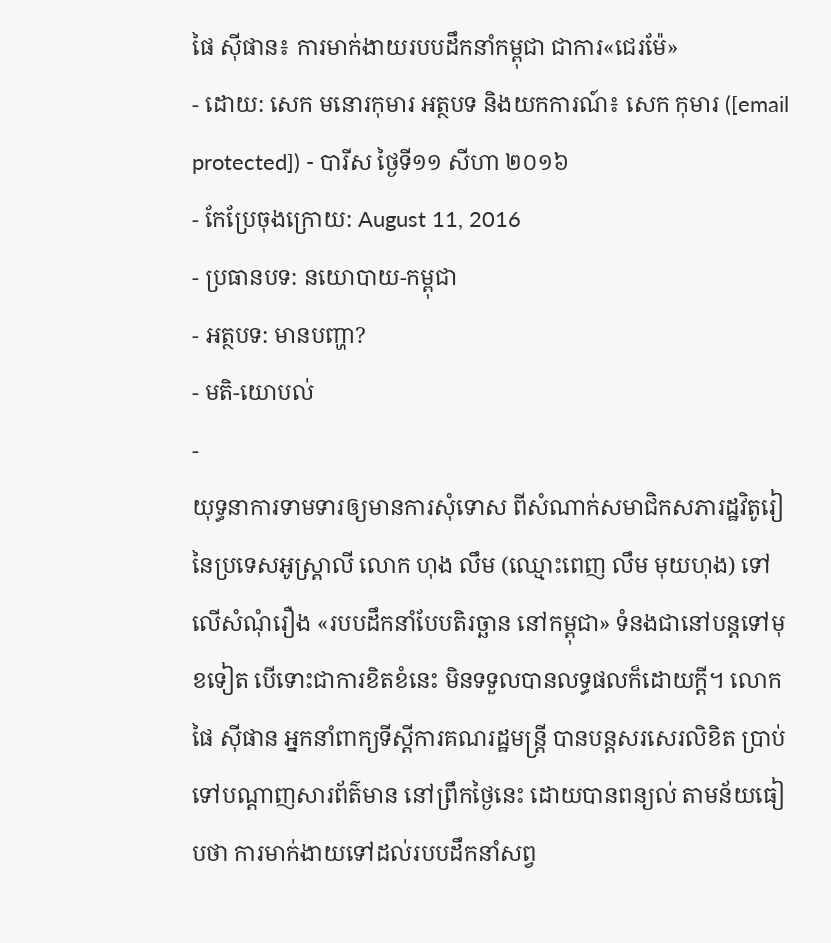ផៃ ស៊ីផាន៖ ការមាក់ងាយរបបដឹកនាំកម្ពុជា ជាការ«ជេរម៉ែ»
- ដោយ: សេក មនោរកុមារ អត្ថបទ និងយកការណ៍៖ សេក កុមារ ([email protected]) - បារីស ថ្ងៃទី១១ សីហា ២០១៦
- កែប្រែចុងក្រោយ: August 11, 2016
- ប្រធានបទ: នយោបាយ-កម្ពុជា
- អត្ថបទ: មានបញ្ហា?
- មតិ-យោបល់
-
យុទ្ធនាការទាមទារឲ្យមានការសុំទោស ពីសំណាក់សមាជិកសភារដ្ឋវិតូរៀ នៃប្រទេសអូស្ត្រាលី លោក ហុង លឹម (ឈ្មោះពេញ លឹម មុយហុង) ទៅលើសំណុំរឿង «របបដឹកនាំបែបតិរច្ឆាន នៅកម្ពុជា» ទំនងជានៅបន្តទៅមុខទៀត បើទោះជាការខិតខំនេះ មិនទទួលបានលទ្ធផលក៏ដោយក្ដី។ លោក ផៃ ស៊ីផាន អ្នកនាំពាក្យទីស្ដីការគណរដ្ឋមន្ត្រី បានបន្តសរសេរលិខិត ប្រាប់ទៅបណ្ដាញសារព័ត៌មាន នៅព្រឹកថ្ងៃនេះ ដោយបានពន្យល់ តាមន័យធៀបថា ការមាក់ងាយទៅដល់របបដឹកនាំសព្វ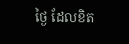ថ្ងៃ ដែលខិត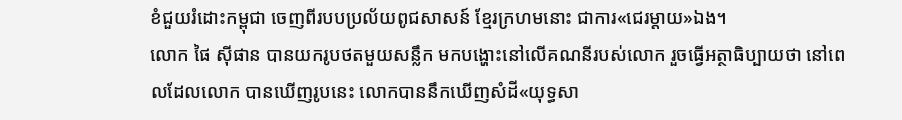ខំជួយរំដោះកម្ពុជា ចេញពីរបបប្រល័យពូជសាសន៍ ខ្មែរក្រហមនោះ ជាការ«ជេរម្ដាយ»ឯង។
លោក ផៃ ស៊ីផាន បានយករូបថតមួយសន្លឹក មកបង្ហោះនៅលើគណនីរបស់លោក រួចធ្វើអត្ថាធិប្បាយថា នៅពេលដែលលោក បានឃើញរូបនេះ លោកបាននឹកឃើញសំដី«យុទ្ធសា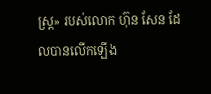ស្ត្រ» របស់លោក ហ៊ុន សែន ដែលបានលើកឡើង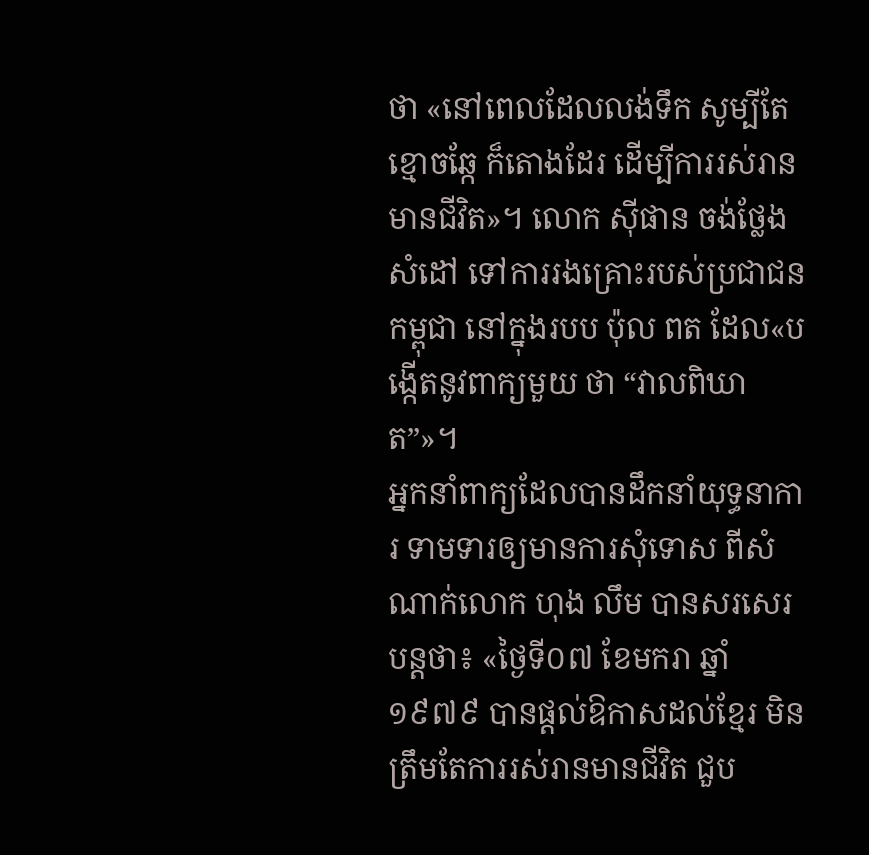ថា «នៅពេលដែលលង់ទឹក សូម្បីតែខ្មោចឆ្កែ ក៏តោងដែរ ដើម្បីការរស់រានមានជីវិត»។ លោក ស៊ីផាន ចង់ថ្លែងសំដៅ ទៅការរងគ្រោះរបស់ប្រជាជនកម្ពុជា នៅក្នុងរបប ប៉ុល ពត ដែល«បង្កើតនូវពាក្យមួយ ថា “វាលពិឃាត”»។
អ្នកនាំពាក្យដែលបានដឹកនាំយុទ្ធនាការ ទាមទារឲ្យមានការសុំទោស ពីសំណាក់លោក ហុង លឹម បានសរសេរបន្តថា៖ «ថ្ងៃទី០៧ ខែមករា ឆ្នាំ១៩៧៩ បានផ្តល់ឱកាសដល់ខ្មែរ មិនត្រឹមតែការរស់រានមានជីវិត ជួប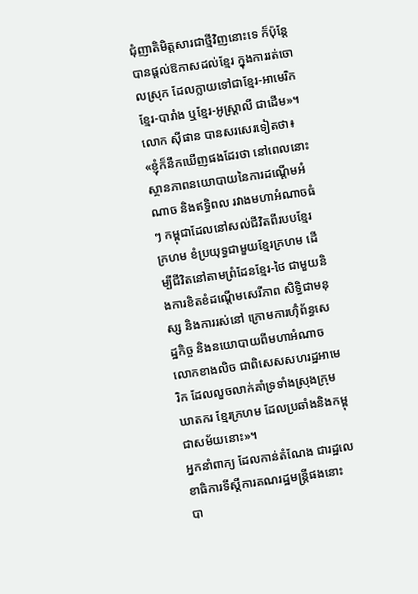ជុំញាតិមិត្តសារជាថ្មីវិញនោះទេ ក៏ប៉ុន្តែបានផ្តល់ឱកាសដល់ខ្មែរ ក្នុងការរត់ចោលស្រុក ដែលក្លាយទៅជាខ្មែរ-អាមេរិក ខ្មែរ-បារាំង ឬខ្មែរ-អូស្ត្រាលី ជាដើម»។
លោក ស៊ីផាន បានសរសេរទៀតថា៖ «ខ្ញុំក៏នឹកឃើញផងដែរថា នៅពេលនោះ ស្ថានភាពនយោបាយនៃការដណ្តើមអំណាច និងឥទ្ធិពល រវាងមហាអំណាចធំៗ កម្ពុជាដែលនៅសល់ជីវិតពីរបបខ្មែរក្រហម ខំប្រយុទ្ធជាមួយខ្មែរក្រហម ដើម្បីជីវិតនៅតាមព្រំដែនខ្មែរ-ថៃ ជាមួយនិងការខិតខំដណ្តើមសេរីភាព សិទ្ធិជាមនុស្ស និងការរស់នៅ ក្រោមការហ៊ុំព័ន្ធសេដ្ឋកិច្ច និងនយោបាយពីមហាអំណាចលោកខាងលិច ជាពិសេសសហរដ្ឋអាមេរិក ដែលលួចលាក់គាំទ្រទាំងស្រុងក្រុមឃាតករ ខ្មែរក្រហម ដែលប្រឆាំងនិងកម្ពុជាសម័យនោះ»។
អ្នកនាំពាក្យ ដែលកាន់តំណែង ជារដ្ឋលេខាធិការទីស្ដីការគណរដ្ឋមន្ត្រីផងនោះ បា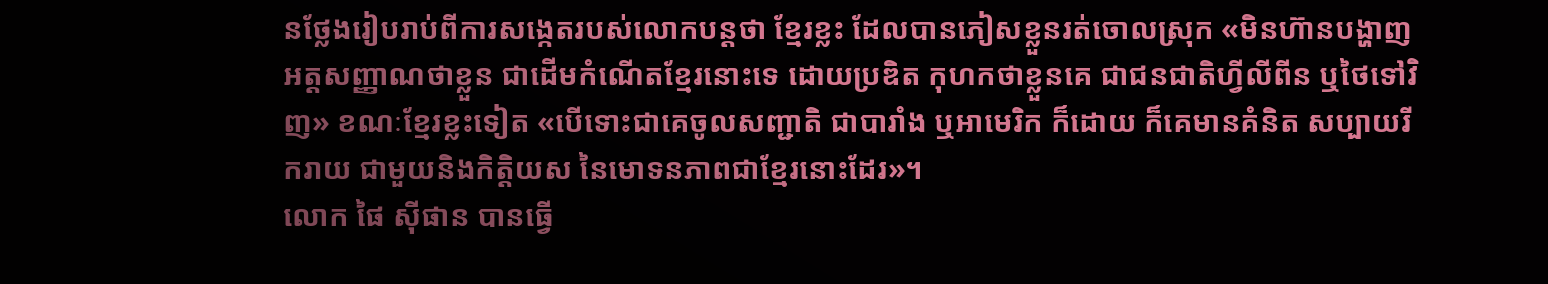នថ្លែងរៀបរាប់ពីការសង្កេតរបស់លោកបន្តថា ខ្មែរខ្លះ ដែលបានភៀសខ្លួនរត់ចោលស្រុក «មិនហ៊ានបង្ហាញអត្តសញ្ញាណថាខ្លួន ជាដើមកំណើតខ្មែរនោះទេ ដោយប្រឌិត កុហកថាខ្លួនគេ ជាជនជាតិហ្វីលីពីន ឬថៃទៅវិញ» ខណៈខ្មែរខ្លះទៀត «បើទោះជាគេចូលសញ្ជាតិ ជាបារាំង ឬអាមេរិក ក៏ដោយ ក៏គេមានគំនិត សប្បាយរីករាយ ជាមួយនិងកិត្តិយស នៃមោទនភាពជាខ្មែរនោះដែរ»។
លោក ផៃ ស៊ីផាន បានធ្វើ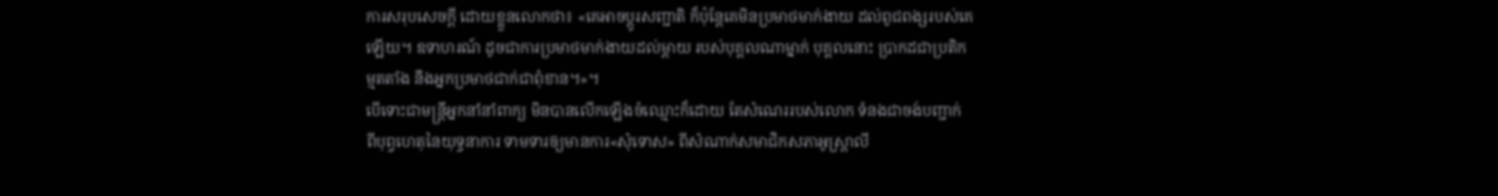ការសរុបសេចក្ដី ដោយខ្លួនលោកថា៖ «គេអាចប្តូរសញ្ជាតិ ក៏ប៉ុន្តែគេមិនប្រមាថមាក់ងាយ ដល់ពូជពង្សរបស់គេឡើយ។ ឧទាហរណ៍ ដូចជាការប្រមាថមាក់ងាយដល់ម្តាយ របស់បុគ្គលណាម្នាក់ បុគ្គលនោះ ប្រាកដជាប្រតិកម្មតតាំង នឹងអ្នកប្រមាថជាក់ជាពុំខាន។»។
បើទោះជាមន្ត្រីអ្នកនាំនាំពាក្យ មិនបានលើកឡើងចំឈ្មោះក៏ដោយ តែសំណេររបស់លោក ទំនងជាចង់បញ្ជាក់ ពីបុព្វហេតុនៃយុទ្ធនាការ ទាមទារឲ្យមានការ«សុំទោស» ពីសំណាក់សមាជិកសភាអូស្ត្រាលី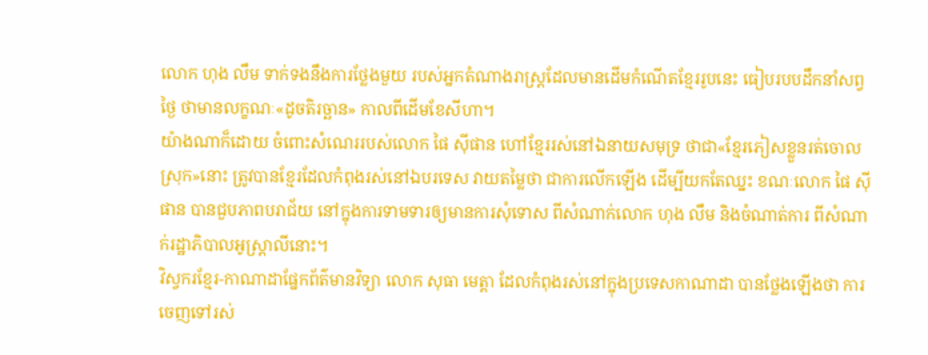លោក ហុង លឹម ទាក់ទងនឹងការថ្លែងមួយ របស់អ្នកតំណាងរាស្ត្រដែលមានដើមកំណើតខ្មែររូបនេះ ធៀបរបបដឹកនាំសព្វថ្ងៃ ថាមានលក្ខណៈ«ដូចតិរច្ឆាន» កាលពីដើមខែសីហា។
យ៉ាងណាក៏ដោយ ចំពោះសំណេររបស់លោក ផៃ ស៊ីផាន ហៅខ្មែររស់នៅឯនាយសមុទ្រ ថាជា«ខ្មែរភៀសខ្លួនរត់ចោលស្រុក»នោះ ត្រូវបានខ្មែរដែលកំពុងរស់នៅឯបរទេស វាយតម្លៃថា ជាការលើកឡើង ដើម្បីយកតែឈ្នះ ខណៈលោក ផៃ ស៊ីផាន បានជួបភាពបរាជ័យ នៅក្នុងការទាមទារឲ្យមានការសុំទោស ពីសំណាក់លោក ហុង លឹម និងចំណាត់ការ ពីសំណាក់រដ្ឋាភិបាលអូស្ត្រាលីនោះ។
វិស្វករខ្មែរ-កាណាដាផ្នែកព័ត៌មានវិទ្យា លោក សុធា មេត្តា ដែលកំពុងរស់នៅក្នុងប្រទេសកាណាដា បានថ្លែងឡើងថា ការចេញទៅរស់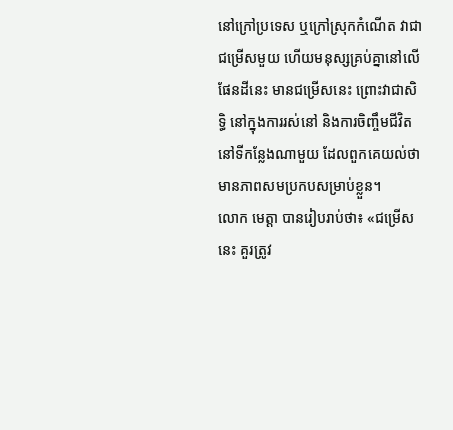នៅក្រៅប្រទេស ឬក្រៅស្រុកកំណើត វាជាជម្រើសមួយ ហើយមនុស្សគ្រប់គ្នានៅលើផែនដីនេះ មានជម្រើសនេះ ព្រោះវាជាសិទ្ធិ នៅក្នុងការរស់នៅ និងការចិញ្ចឹមជីវិត នៅទីកន្លែងណាមួយ ដែលពួកគេយល់ថា មានភាពសមប្រកបសម្រាប់ខ្លួន។
លោក មេត្តា បានរៀបរាប់ថា៖ «ជម្រើសនេះ គួរត្រូវ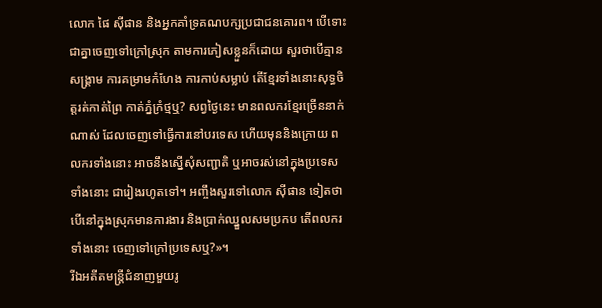លោក ផៃ ស៊ីផាន និងអ្នកគាំទ្រគណបក្សប្រជាជនគោរព។ បើទោះជាគ្នាចេញទៅក្រៅស្រុក តាមការភៀសខ្លួនក៏ដោយ សួរថាបើគ្មានសង្គ្រាម ការគម្រាមកំហែង ការកាប់សម្លាប់ តើខ្មែរទាំងនោះសុទ្ធចិត្តរត់កាត់ព្រៃ កាត់ភ្នំក្រំថ្មឬ? សព្វថ្ងៃនេះ មានពលករខ្មែរច្រើននាក់ណាស់ ដែលចេញទៅធ្វើការនៅបរទេស ហើយមុននិងក្រោយ ពលករទាំងនោះ អាចនឹងស្នើសុំសញ្ជាតិ ឬអាចរស់នៅក្នុងប្រទេសទាំងនោះ ជារៀងរហូតទៅ។ អញ្ចឹងសួរទៅលោក ស៊ីផាន ទៀតថា បើនៅក្នុងស្រុកមានការងារ និងប្រាក់ឈ្នួលសមប្រកប តើពលករទាំងនោះ ចេញទៅក្រៅប្រទេសឬ?»។
រីឯអតីតមន្ត្រីជំនាញមួយរូ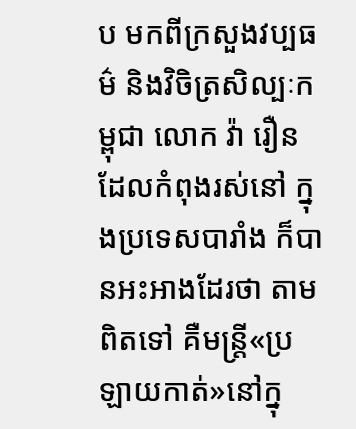ប មកពីក្រសួងវប្បធម៌ និងវិចិត្រសិល្បៈកម្ពុជា លោក វ៉ា រឿន ដែលកំពុងរស់នៅ ក្នុងប្រទេសបារាំង ក៏បានអះអាងដែរថា តាមពិតទៅ គឺមន្ត្រី«ប្រឡាយកាត់»នៅក្នុ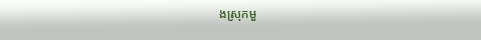ងស្រុកមួ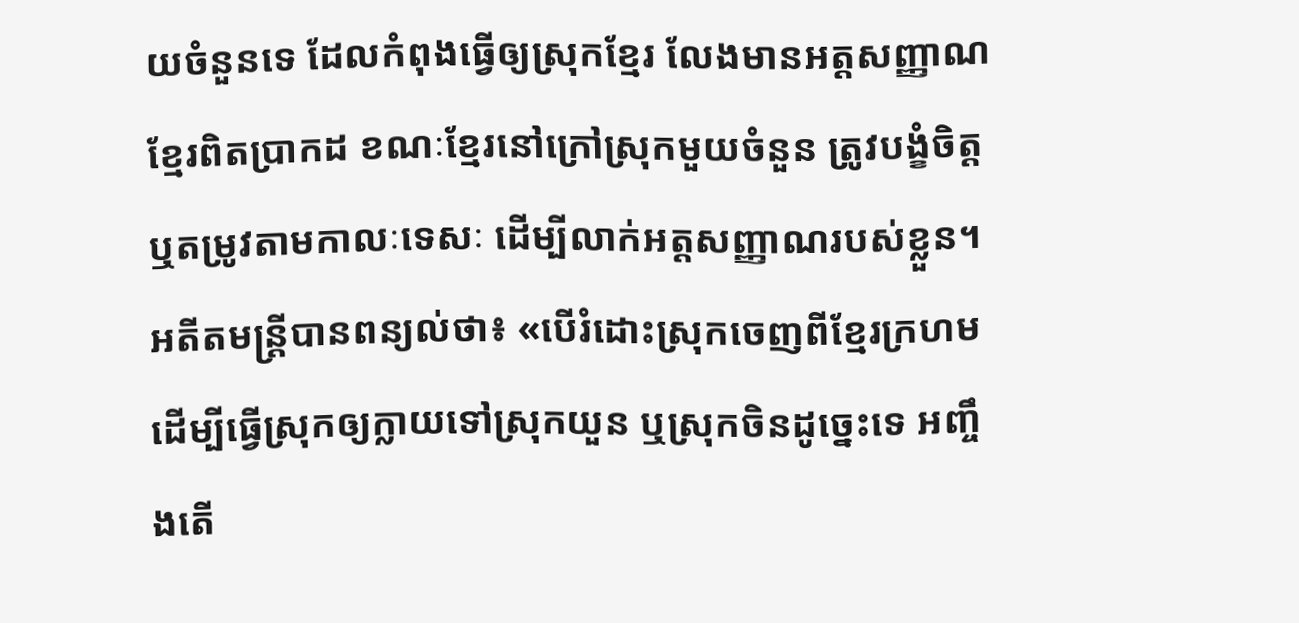យចំនួនទេ ដែលកំពុងធ្វើឲ្យស្រុកខ្មែរ លែងមានអត្តសញ្ញាណខ្មែរពិតប្រាកដ ខណៈខ្មែរនៅក្រៅស្រុកមួយចំនួន ត្រូវបង្ខំចិត្ត ឬតម្រូវតាមកាលៈទេសៈ ដើម្បីលាក់អត្តសញ្ញាណរបស់ខ្លួន។ អតីតមន្ត្រីបានពន្យល់ថា៖ «បើរំដោះស្រុកចេញពីខ្មែរក្រហម ដើម្បីធ្វើស្រុកឲ្យក្លាយទៅស្រុកយួន ឬស្រុកចិនដូច្នេះទេ អញ្ចឹងតើ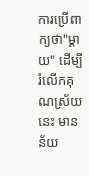ការប្រើពាក្យថា"ម្ដាយ" ដើម្បីរំលើកគុណស្រ័យនេះ មានន័យ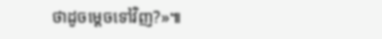ថាដូចម្ដេចទៅវិញ?»៕